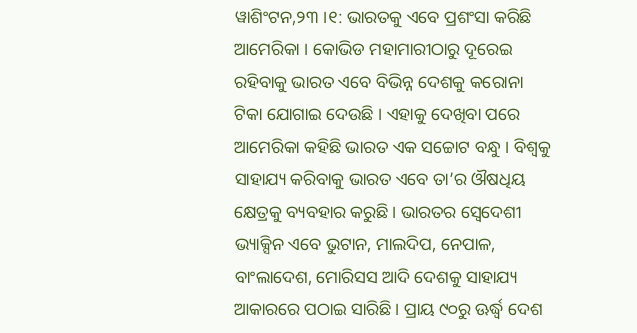ୱାଶିଂଟନ,୨୩ ।୧: ଭାରତକୁ ଏବେ ପ୍ରଶଂସା କରିଛି ଆମେରିକା । କୋଭିଡ ମହାମାରୀଠାରୁ ଦୂରେଇ ରହିବାକୁ ଭାରତ ଏବେ ବିଭିନ୍ନ ଦେଶକୁ କରୋନା ଟିକା ଯୋଗାଇ ଦେଉଛି । ଏହାକୁ ଦେଖିବା ପରେ ଆମେରିକା କହିଛି ଭାରତ ଏକ ସଚ୍ଚୋଟ ବନ୍ଧୁ । ବିଶ୍ୱକୁ ସାହାଯ୍ୟ କରିବାକୁ ଭାରତ ଏବେ ତା’ର ଔଷଧିୟ କ୍ଷେତ୍ରକୁ ବ୍ୟବହାର କରୁଛି । ଭାରତର ସ୍ୱେଦେଶୀ ଭ୍ୟାକ୍ସିନ ଏବେ ଭୁଟାନ, ମାଲଦିପ, ନେପାଳ, ବାଂଲାଦେଶ, ମୋରିସସ ଆଦି ଦେଶକୁ ସାହାଯ୍ୟ ଆକାରରେ ପଠାଇ ସାରିଛି । ପ୍ରାୟ ୯୦ରୁ ଊର୍ଦ୍ଧ୍ୱ ଦେଶ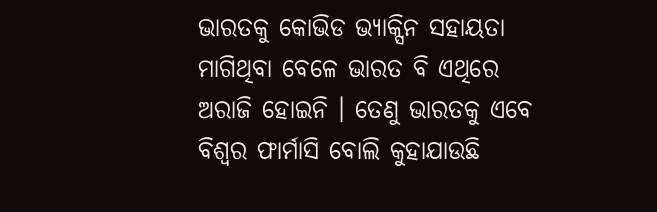ଭାରତକୁ କୋଭିଡ ଭ୍ୟାକ୍ସିନ ସହାୟତା ମାଗିଥିବା ବେଳେ ଭାରତ ବି ଏଥିରେ ଅରାଜି ହୋଇନି । ତେଣୁ ଭାରତକୁ ଏବେ ବିଶ୍ୱର ଫାର୍ମାସି ବୋଲି କୁହାଯାଉଛି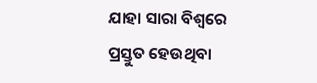ଯାହା ସାରା ବିଶ୍ୱରେ ପ୍ରସ୍ତୁତ ହେଉଥିବା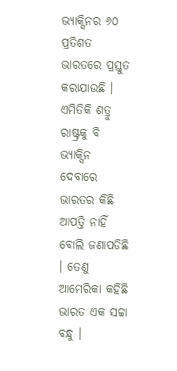ଭ୍ୟାକ୍ସିନର ୬୦ ପ୍ରତିଶତ ଭାରତରେ ପ୍ରସ୍ତୁତ କରାଯାଉଛି । ଏମିତିକି ଶତ୍ରୁ ରାଷ୍ଟ୍ରକୁ ବି ଭ୍ୟାକ୍ସିନ ଦେବାରେ ଭାରତର କିଛି ଆପତ୍ତି ନାହିଁ ବୋଲି ଜଣାପଡିଛି । ତେଣୁ ଆମେରିକା କହିଛି ଭାରତ ଏକ ସଚ୍ଚା ବନ୍ଧୁ ।